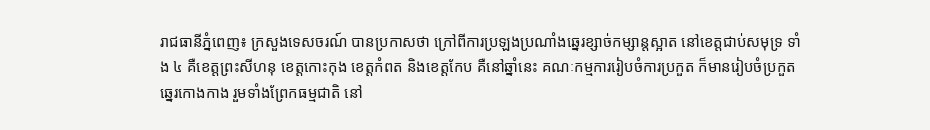រាជធានីភ្នំពេញ៖ ក្រសួងទេសចរណ៍ បានប្រកាសថា ក្រៅពីការប្រឡងប្រណាំងឆ្នេរខ្សាច់កម្សាន្តស្អាត នៅខេត្តជាប់សមុទ្រ ទាំង ៤ គឺខេត្តព្រះសីហនុ ខេត្តកោះកុង ខេត្តកំពត និងខេត្តកែប គឺនៅឆ្នាំនេះ គណៈកម្មការរៀបចំការប្រកួត ក៏មានរៀបចំប្រកួតឆ្នេរកោងកាង រួមទាំងព្រែកធម្មជាតិ នៅ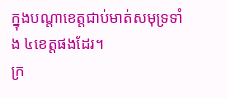ក្នុងបណ្តាខេត្តជាប់មាត់សមុទ្រទាំង ៤ខេត្តផងដែរ។
ក្រ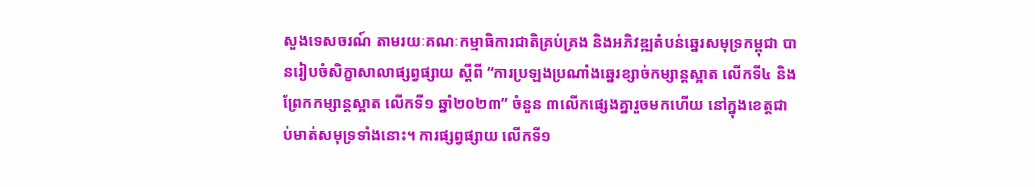សួងទេសចរណ៍ តាមរយៈគណៈកម្មាធិការជាតិគ្រប់គ្រង និងអភិវឌ្ឍតំបន់ឆ្នេរសមុទ្រកម្ពុជា បានរៀបចំសិក្ខាសាលាផ្សព្វផ្សាយ ស្តីពី “ការប្រឡងប្រណាំងឆ្នេរខ្សាច់កម្សាន្តស្អាត លើកទី៤ និងព្រែកកម្សាន្តស្អាត លើកទី១ ឆ្នាំ២០២៣” ចំនួន ៣លើកផ្សេងគ្នារួចមកហើយ នៅក្នុងខេត្តជាប់មាត់សមុទ្រទាំងនោះ។ ការផ្សព្វផ្សាយ លើកទី១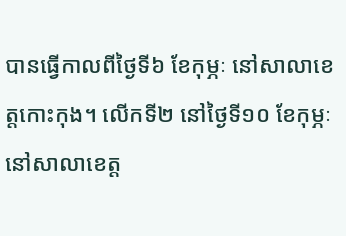បានធ្វើកាលពីថ្ងៃទី៦ ខែកុម្ភៈ នៅសាលាខេត្តកោះកុង។ លើកទី២ នៅថ្ងៃទី១០ ខែកុម្ភៈ នៅសាលាខេត្ត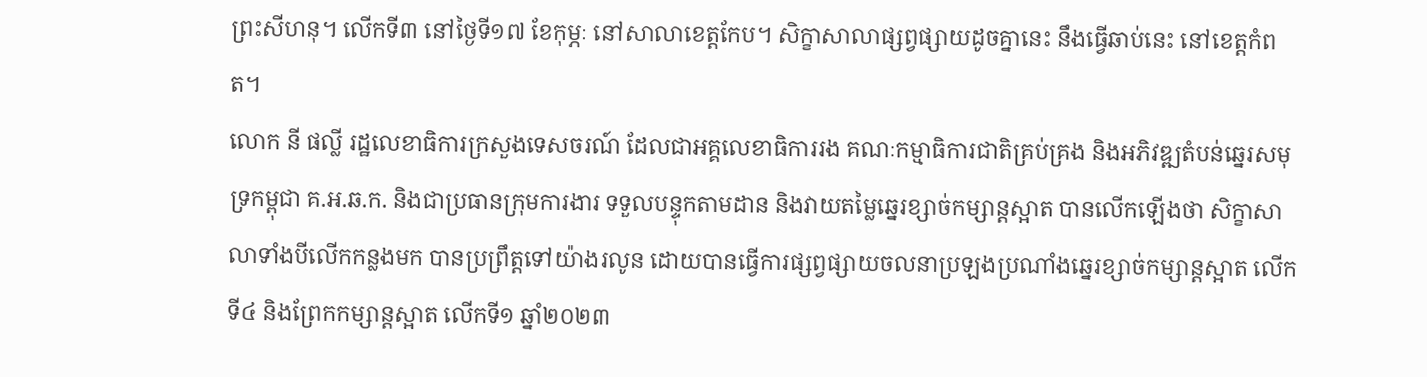ព្រះសីហនុ។ លើកទី៣ នៅថ្ងៃទី១៧ ខែកុម្ភៈ នៅសាលាខេត្តកែប។ សិក្ខាសាលាផ្សព្វផ្សាយដូចគ្នានេះ នឹងធ្វើឆាប់នេះ នៅខេត្តកំពត។
លោក នី ផល្លី រដ្ឋលេខាធិការក្រសួងទេសចរណ៍ ដែលជាអគ្គលេខាធិការរង គណៈកម្មាធិការជាតិគ្រប់គ្រង និងអភិវឌ្ឍតំបន់ឆ្នេរសមុទ្រកម្ពុជា គ.អ.ឆ.ក. និងជាប្រធានក្រុមការងារ ទទួលបន្ទុកតាមដាន និងវាយតម្លៃឆ្នេរខ្សាច់កម្សាន្តស្អាត បានលើកឡើងថា សិក្ខាសាលាទាំងបីលើកកន្លងមក បានប្រព្រឹត្តទៅយ៉ាងរលូន ដោយបានធ្វើការផ្សព្វផ្សាយចលនាប្រឡងប្រណាំងឆ្នេរខ្សាច់កម្សាន្តស្អាត លើកទី៤ និងព្រែកកម្សាន្តស្អាត លើកទី១ ឆ្នាំ២០២៣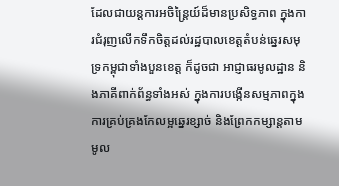ដែលជាយន្តការអចិន្ត្រៃយ៍ដ៏មានប្រសិទ្ធភាព ក្នុងការជំរុញលើកទឹកចិត្តដល់រដ្ឋបាលខេត្តតំបន់ឆ្នេរសមុទ្រកម្ពុជាទាំងបួនខេត្ត ក៏ដូចជា អាជ្ញាធរមូលដ្ឋាន និងភាគីពាក់ព័ន្ធទាំងអស់ ក្នុងការបង្កើនសម្មភាពក្នុងការគ្រប់គ្រងកែលម្អឆ្នេរខ្សាច់ និងព្រែកកម្សាន្តតាមមូល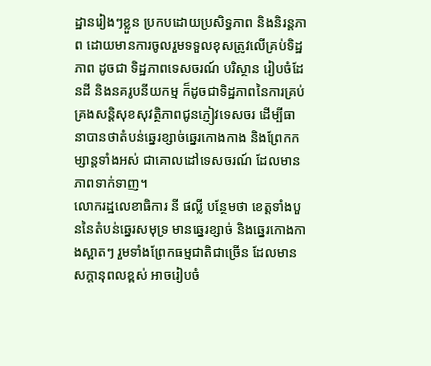ដ្ឋានរៀងៗខ្លួន ប្រកបដោយប្រសិទ្ធភាព និងនិរន្តភាព ដោយមានការចូលរួមទទួលខុសត្រូវលើគ្រប់ទិដ្ឋភាព ដូចជា ទិដ្ឋភាពទេសចរណ៍ បរិស្ថាន រៀបចំដែនដី និងនគរូបនីយកម្ម ក៏ដូចជាទិដ្ឋភាពនៃការគ្រប់គ្រងសន្តិសុខសុវត្ថិភាពជូនភ្ញៀវទេសចរ ដើម្បីធានាបានថាតំបន់ឆ្នេរខ្សាច់ឆ្នេរកោងកាង និងព្រែកកម្សាន្តទាំងអស់ ជាគោលដៅទេសចរណ៍ ដែលមានភាពទាក់ទាញ។
លោករដ្ឋលេខាធិការ នី ផល្លី បន្ថែមថា ខេត្តទាំងបួននៃតំបន់ឆ្នេរសមុទ្រ មានឆ្នេរខ្សាច់ និងឆ្នេរកោងកាងស្អាតៗ រួមទាំងព្រែកធម្មជាតិជាច្រើន ដែលមានសក្តានុពលខ្ពស់ អាចរៀបចំ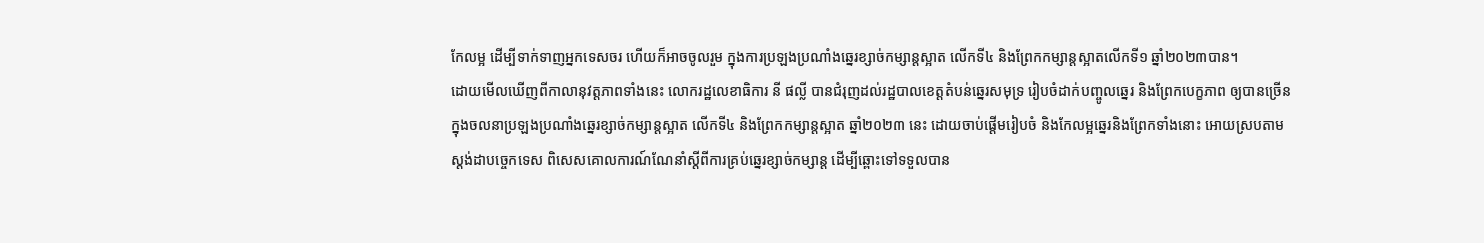កែលម្អ ដើម្បីទាក់ទាញអ្នកទេសចរ ហើយក៏អាចចូលរួម ក្នុងការប្រឡងប្រណាំងឆ្នេរខ្សាច់កម្សាន្តស្អាត លើកទី៤ និងព្រែកកម្សាន្តស្អាតលើកទី១ ឆ្នាំ២០២៣បាន។
ដោយមើលឃើញពីកាលានុវត្តភាពទាំងនេះ លោករដ្ឋលេខាធិការ នី ផល្លី បានជំរុញដល់រដ្ឋបាលខេត្តតំបន់ឆ្នេរសមុទ្រ រៀបចំដាក់បញ្ចូលឆ្នេរ និងព្រែកបេក្ខភាព ឲ្យបានច្រើន ក្នុងចលនាប្រឡងប្រណាំងឆ្នេរខ្សាច់កម្សាន្តស្អាត លើកទី៤ និងព្រែកកម្សាន្តស្អាត ឆ្នាំ២០២៣ នេះ ដោយចាប់ផ្តើមរៀបចំ និងកែលម្អឆ្នេរនិងព្រែកទាំងនោះ អោយស្របតាមស្តង់ដាបច្ចេកទេស ពិសេសគោលការណ៍ណែនាំស្តីពីការគ្រប់ឆ្នេរខ្សាច់កម្សាន្ត ដើម្បីឆ្ពោះទៅទទួលបាន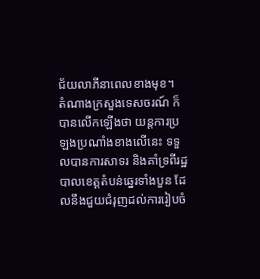ជ័យលាភីនាពេលខាងមុខ។
តំណាងក្រសួងទេសចរណ៍ ក៏បានលើកឡើងថា យន្តការប្រឡងប្រណាំងខាងលើនេះ ទទួលបានការសាទរ និងគាំទ្រពីរដ្ឋបាលខេត្តតំបន់ឆ្នេរទាំងបួន ដែលនឹងជួយជំរុញដល់ការរៀបចំ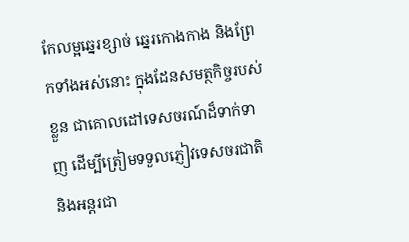កែលម្អឆ្នេរខ្សាច់ ឆ្នេរកោងកាង និងព្រែកទាំងអស់នោះ ក្នុងដែនសមត្ថកិច្ចរបស់ខ្លួន ជាគោលដៅទេសចរណ៍ដ៏ទាក់ទាញ ដើម្បីត្រៀមទទួលភ្ញៀវទេសចរជាតិ និងអន្តរជា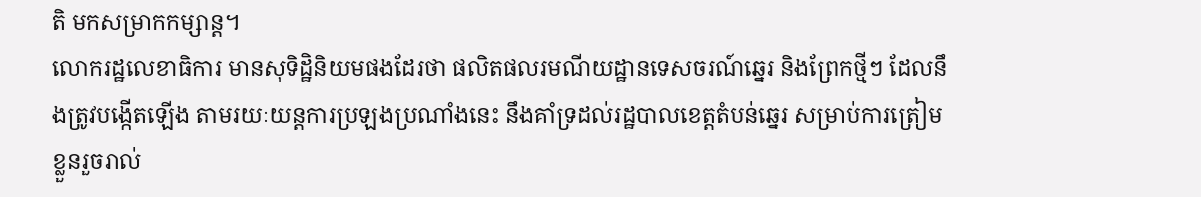តិ មកសម្រាកកម្សាន្ត។
លោករដ្ឋលេខាធិការ មានសុទិដ្ឋិនិយមផងដែរថា ផលិតផលរមណីយដ្ឋានទេសចរណ៍ឆ្នេរ និងព្រែកថ្មីៗ ដែលនឹងត្រូវបង្កើតឡើង តាមរយៈយន្តការប្រឡងប្រណាំងនេះ នឹងគាំទ្រដល់រដ្ឋបាលខេត្តតំបន់ឆ្នេរ សម្រាប់ការត្រៀមខ្លួនរួចរាល់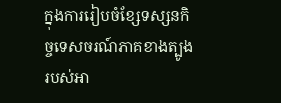ក្នុងការរៀបចំខ្សែទស្សនកិច្ចទេសចរណ៍ភាគខាងត្បូងរបស់អា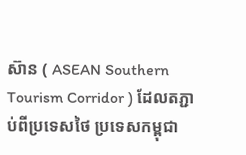ស៊ាន ( ASEAN Southern Tourism Corridor ) ដែលតភ្ជាប់ពីប្រទេសថៃ ប្រទេសកម្ពុជា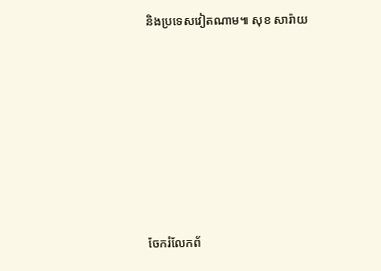និងប្រទេសវៀតណាម៕ សុខ សារ៉ាយ







ចែករំលែកព័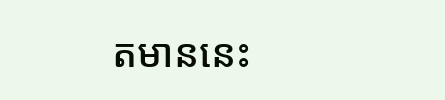តមាននេះ